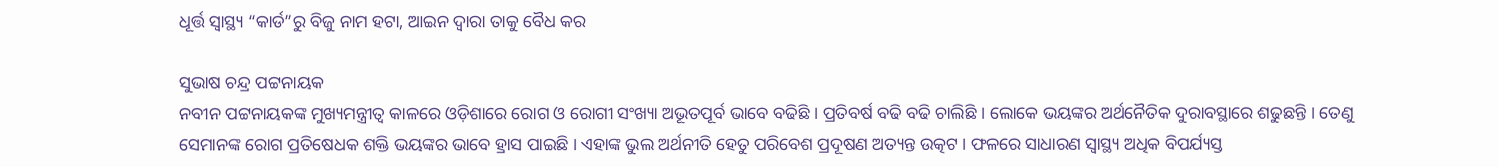ଧୂର୍ତ୍ତ ସ୍ୱାସ୍ଥ୍ୟ “କାର୍ଡ”ରୁ ବିଜୁ ନାମ ହଟା, ଆଇନ ଦ୍ଵାରା ତାକୁ ବୈଧ କର

ସୁଭାଷ ଚନ୍ଦ୍ର ପଟ୍ଟନାୟକ
ନବୀନ ପଟ୍ଟନାୟକଙ୍କ ମୁଖ୍ୟମନ୍ତ୍ରୀତ୍ଵ କାଳରେ ଓଡ଼ିଶାରେ ରୋଗ ଓ ରୋଗୀ ସଂଖ୍ୟା ଅଭୂତପୂର୍ବ ଭାବେ ବଢିଛି । ପ୍ରତିବର୍ଷ ବଢି ବଢି ଚାଲିଛି । ଲୋକେ ଭୟଙ୍କର ଅର୍ଥନୈତିକ ଦୁରାବସ୍ଥାରେ ଶଢୁଛନ୍ତି । ତେଣୁ ସେମାନଙ୍କ ରୋଗ ପ୍ରତିଷେଧକ ଶକ୍ତି ଭୟଙ୍କର ଭାବେ ହ୍ରାସ ପାଇଛି । ଏହାଙ୍କ ଭୁଲ ଅର୍ଥନୀତି ହେତୁ ପରିବେଶ ପ୍ରଦୂଷଣ ଅତ୍ୟନ୍ତ ଉତ୍କଟ । ଫଳରେ ସାଧାରଣ ସ୍ୱାସ୍ଥ୍ୟ ଅଧିକ ବିପର୍ଯ୍ୟସ୍ତ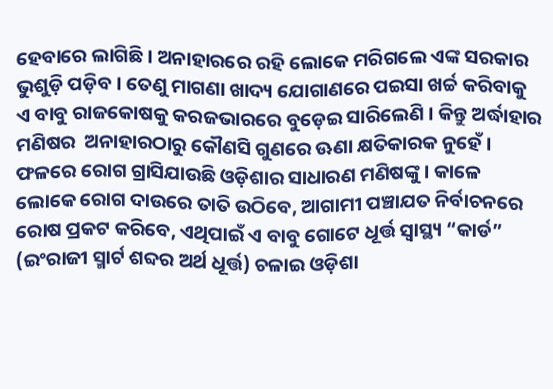ହେବାରେ ଲାଗିଛି । ଅନାହାରରେ ରହି ଲୋକେ ମରିଗଲେ ଏଙ୍କ ସରକାର ଭୁଶୁଡ଼ି ପଡ଼ିବ । ତେଣୁ ମାଗଣା ଖାଦ୍ୟ ଯୋଗାଣରେ ପଇସା ଖର୍ଚ୍ଚ କରିବାକୁ ଏ ବାବୁ ରାଜକୋଷକୁ କରଜଭାରରେ ବୁଡ଼େଇ ସାରିଲେଣି । କିନ୍ତୁ ଅର୍ଦ୍ଧାହାର ମଣିଷର  ଅନାହାରଠାରୁ କୌଣସି ଗୁଣରେ ଊଣା କ୍ଷତିକାରକ ନୁହେଁ । ଫଳରେ ରୋଗ ଗ୍ରାସିଯାଉଛି ଓଡ଼ିଶାର ସାଧାରଣ ମଣିଷଙ୍କୁ । କାଳେ ଲୋକେ ରୋଗ ଦାଉରେ ତାତି ଉଠିବେ, ଆଗାମୀ ପଞ୍ଚାଯତ ନିର୍ବାଚନରେ ରୋଷ ପ୍ରକଟ କରିବେ, ଏଥିପାଇଁ ଏ ବାବୁ ଗୋଟେ ଧୂର୍ତ୍ତ ସ୍ୱାସ୍ଥ୍ୟ “କାର୍ଡ” (ଇଂରାଜୀ ସ୍ମାର୍ଟ ଶବ୍ଦର ଅର୍ଥ ଧୂର୍ତ୍ତ) ଚଳାଇ ଓଡ଼ିଶା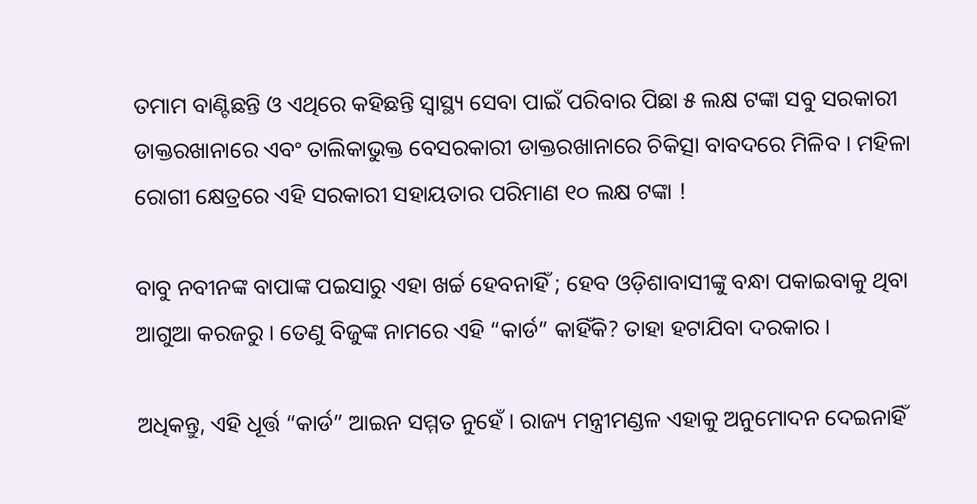ତମାମ ବାଣ୍ଟିଛନ୍ତି ଓ ଏଥିରେ କହିଛନ୍ତି ସ୍ୱାସ୍ଥ୍ୟ ସେବା ପାଇଁ ପରିବାର ପିଛା ୫ ଲକ୍ଷ ଟଙ୍କା ସବୁ ସରକାରୀ ଡାକ୍ତରଖାନାରେ ଏବଂ ତାଲିକାଭୁକ୍ତ ବେସରକାରୀ ଡାକ୍ତରଖାନାରେ ଚିକିତ୍ସା ବାବଦରେ ମିଳିବ । ମହିଳା ରୋଗୀ କ୍ଷେତ୍ରରେ ଏହି ସରକାରୀ ସହାୟତାର ପରିମାଣ ୧୦ ଲକ୍ଷ ଟଙ୍କା !

ବାବୁ ନବୀନଙ୍କ ବାପାଙ୍କ ପଇସାରୁ ଏହା ଖର୍ଚ୍ଚ ହେବନାହିଁ ; ହେବ ଓଡ଼ିଶାବାସୀଙ୍କୁ ବନ୍ଧା ପକାଇବାକୁ ଥିବା ଆଗୁଆ କରଜରୁ । ତେଣୁ ବିଜୁଙ୍କ ନାମରେ ଏହି “କାର୍ଡ” କାହିଁକି? ତାହା ହଟାଯିବା ଦରକାର ।

ଅଧିକନ୍ତୁ, ଏହି ଧୂର୍ତ୍ତ “କାର୍ଡ” ଆଇନ ସମ୍ମତ ନୁହେଁ । ରାଜ୍ୟ ମନ୍ତ୍ରୀମଣ୍ଡଳ ଏହାକୁ ଅନୁମୋଦନ ଦେଇନାହିଁ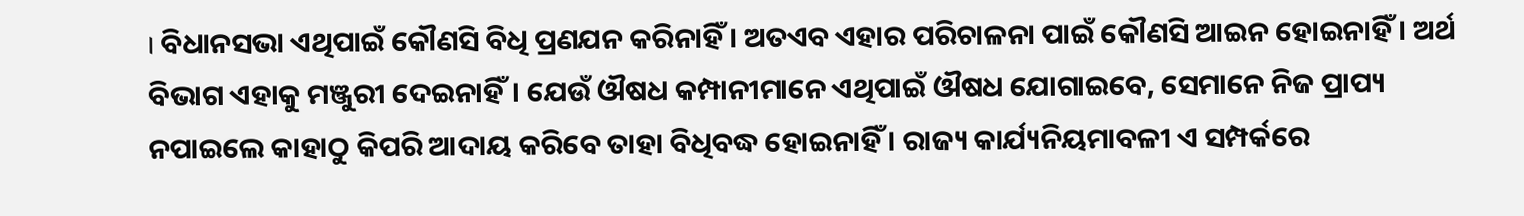। ବିଧାନସଭା ଏଥିପାଇଁ କୌଣସି ବିଧି ପ୍ରଣଯନ କରିନାହିଁ । ଅତଏବ ଏହାର ପରିଚାଳନା ପାଇଁ କୌଣସି ଆଇନ ହୋଇନାହିଁ । ଅର୍ଥ ବିଭାଗ ଏହାକୁ ମଞ୍ଜୁରୀ ଦେଇନାହିଁ। ଯେଉଁ ଔଷଧ କମ୍ପାନୀମାନେ ଏଥିପାଇଁ ଔଷଧ ଯୋଗାଇବେ, ସେମାନେ ନିଜ ପ୍ରାପ୍ୟ ନପାଇଲେ କାହାଠୁ କିପରି ଆଦାୟ କରିବେ ତାହା ବିଧିବଦ୍ଧ ହୋଇନାହିଁ । ରାଜ୍ୟ କାର୍ଯ୍ୟନିୟମାବଳୀ ଏ ସମ୍ପର୍କରେ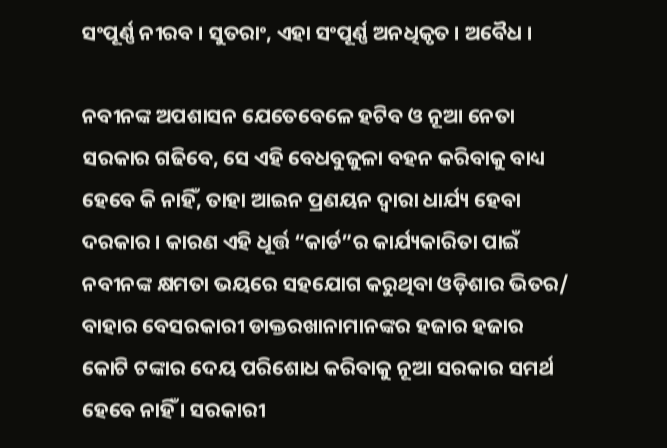ସଂପୂର୍ଣ୍ଣ ନୀରବ । ସୁତରାଂ, ଏହା ସଂପୂର୍ଣ୍ଣ ଅନଧିକୃତ । ଅବୈଧ ।

ନବୀନଙ୍କ ଅପଶାସନ ଯେତେବେଳେ ହଟିବ ଓ ନୂଆ ନେତା ସରକାର ଗଢିବେ, ସେ ଏହି ବେଧବୁଜୁଳା ବହନ କରିବାକୁ ବାଧ୍ୟ ହେବେ କି ନାହିଁ, ତାହା ଆଇନ ପ୍ରଣୟନ ଦ୍ଵାରା ଧାର୍ଯ୍ୟ ହେବା ଦରକାର । କାରଣ ଏହି ଧୂର୍ତ୍ତ “କାର୍ଡ”ର କାର୍ଯ୍ୟକାରିତା ପାଇଁ ନବୀନଙ୍କ କ୍ଷମତା ଭୟରେ ସହଯୋଗ କରୁଥିବା ଓଡ଼ିଶାର ଭିତର/ ବାହାର ବେସରକାରୀ ଡାକ୍ତରଖାନାମାନଙ୍କର ହଜାର ହଜାର କୋଟି ଟଙ୍କାର ଦେୟ ପରିଶୋଧ କରିବାକୁ ନୂଆ ସରକାର ସମର୍ଥ ହେବେ ନାହିଁ । ସରକାରୀ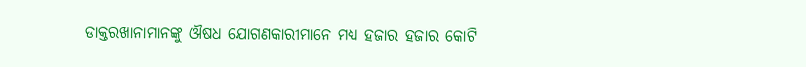ଡାକ୍ତରଖାନାମାନଙ୍କୁ ଔଷଧ ଯୋଗଣକାରୀମାନେ ମଧ୍ୟ ହଜାର ହଜାର କୋଟି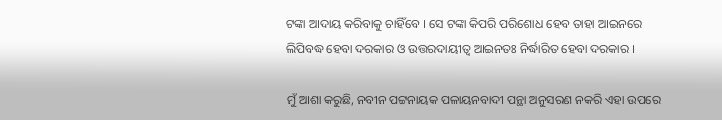ଟଙ୍କା ଆଦାୟ କରିବାକୁ ଚାହିଁବେ । ସେ ଟଙ୍କା କିପରି ପରିଶୋଧ ହେବ ତାହା ଆଇନରେ ଲିପିବଦ୍ଧ ହେବା ଦରକାର ଓ ଉତ୍ତରଦାୟୀତ୍ଵ ଆଇନତଃ ନିର୍ଦ୍ଧାରିତ ହେବା ଦରକାର ।

ମୁଁ ଆଶା କରୁଛି, ନବୀନ ପଟ୍ଟନାୟକ ପଳାୟନବାଦୀ ପନ୍ଥା ଅନୁସରଣ ନକରି ଏହା ଉପରେ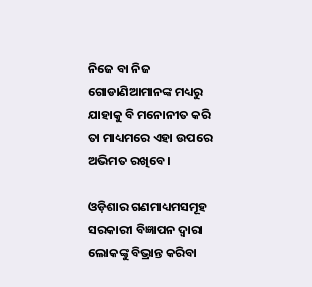ନିଜେ ବା ନିଜ ଗୋଡାଣିଆମାନଙ୍କ ମଧ୍ୟରୁ ଯାହାକୁ ବି ମନୋନୀତ କରି ତା ମାଧ୍ୟମରେ ଏହା ଉପରେ ଅଭିମତ ରଖିବେ ।

ଓଡ଼ିଶାର ଗଣମାଧ୍ୟମସମୂହ ସରକାରୀ ବିଜ୍ଞାପନ ଦ୍ଵାରା ଲୋକଙ୍କୁ ବିଭ୍ରାନ୍ତ କରିବା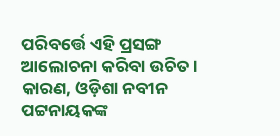ପରିବର୍ତ୍ତେ ଏହି ପ୍ରସଙ୍ଗ ଆଲୋଚନା କରିବା ଉଚିତ । କାରଣ, ଓଡ଼ିଶା ନବୀନ ପଟ୍ଟନାୟକଙ୍କ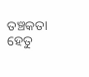ତଞ୍ଚକତା ହେତୁ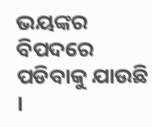ଭୟଙ୍କର ବିପଦରେ ପଡିବାକୁ ଯାଉଛି ।